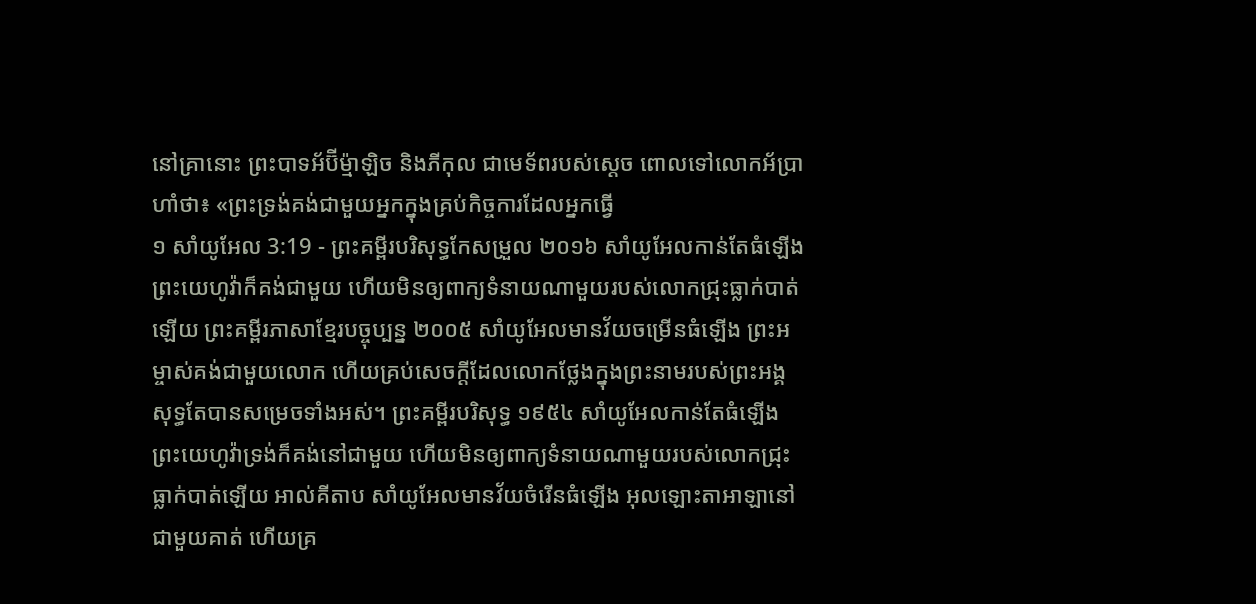នៅគ្រានោះ ព្រះបាទអ័ប៊ីម៉្មាឡិច និងភីកុល ជាមេទ័ពរបស់ស្ដេច ពោលទៅលោកអ័ប្រាហាំថា៖ «ព្រះទ្រង់គង់ជាមួយអ្នកក្នុងគ្រប់កិច្ចការដែលអ្នកធ្វើ
១ សាំយូអែល 3:19 - ព្រះគម្ពីរបរិសុទ្ធកែសម្រួល ២០១៦ សាំយូអែលកាន់តែធំឡើង ព្រះយេហូវ៉ាក៏គង់ជាមួយ ហើយមិនឲ្យពាក្យទំនាយណាមួយរបស់លោកជ្រុះធ្លាក់បាត់ឡើយ ព្រះគម្ពីរភាសាខ្មែរបច្ចុប្បន្ន ២០០៥ សាំយូអែលមានវ័យចម្រើនធំឡើង ព្រះអម្ចាស់គង់ជាមួយលោក ហើយគ្រប់សេចក្ដីដែលលោកថ្លែងក្នុងព្រះនាមរបស់ព្រះអង្គ សុទ្ធតែបានសម្រេចទាំងអស់។ ព្រះគម្ពីរបរិសុទ្ធ ១៩៥៤ សាំយូអែលកាន់តែធំឡើង ព្រះយេហូវ៉ាទ្រង់ក៏គង់នៅជាមួយ ហើយមិនឲ្យពាក្យទំនាយណាមួយរបស់លោកជ្រុះធ្លាក់បាត់ឡើយ អាល់គីតាប សាំយូអែលមានវ័យចំរើនធំឡើង អុលឡោះតាអាឡានៅជាមួយគាត់ ហើយគ្រ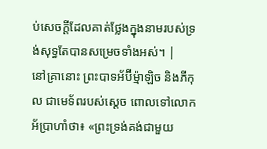ប់សេចក្តីដែលគាត់ថ្លែងក្នុងនាមរបស់ទ្រង់សុទ្ធតែបានសម្រេចទាំងអស់។ |
នៅគ្រានោះ ព្រះបាទអ័ប៊ីម៉្មាឡិច និងភីកុល ជាមេទ័ពរបស់ស្ដេច ពោលទៅលោកអ័ប្រាហាំថា៖ «ព្រះទ្រង់គង់ជាមួយ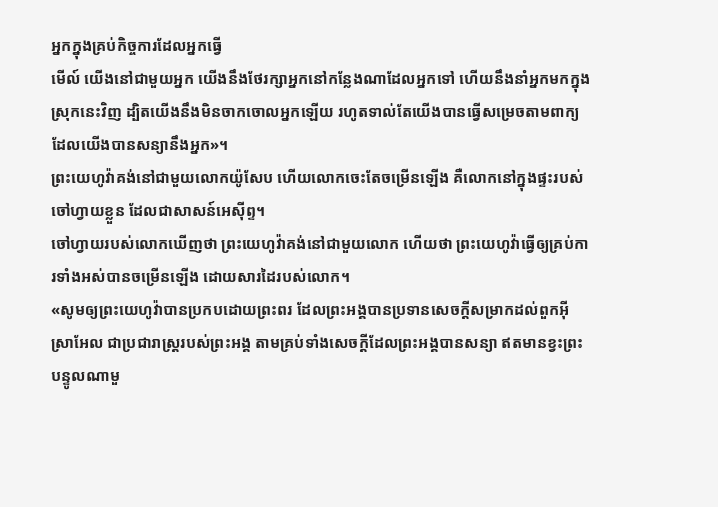អ្នកក្នុងគ្រប់កិច្ចការដែលអ្នកធ្វើ
មើល៍ យើងនៅជាមួយអ្នក យើងនឹងថែរក្សាអ្នកនៅកន្លែងណាដែលអ្នកទៅ ហើយនឹងនាំអ្នកមកក្នុងស្រុកនេះវិញ ដ្បិតយើងនឹងមិនចាកចោលអ្នកឡើយ រហូតទាល់តែយើងបានធ្វើសម្រេចតាមពាក្យដែលយើងបានសន្យានឹងអ្នក»។
ព្រះយេហូវ៉ាគង់នៅជាមួយលោកយ៉ូសែប ហើយលោកចេះតែចម្រើនឡើង គឺលោកនៅក្នុងផ្ទះរបស់ចៅហ្វាយខ្លួន ដែលជាសាសន៍អេស៊ីព្ទ។
ចៅហ្វាយរបស់លោកឃើញថា ព្រះយេហូវ៉ាគង់នៅជាមួយលោក ហើយថា ព្រះយេហូវ៉ាធ្វើឲ្យគ្រប់ការទាំងអស់បានចម្រើនឡើង ដោយសារដៃរបស់លោក។
«សូមឲ្យព្រះយេហូវ៉ាបានប្រកបដោយព្រះពរ ដែលព្រះអង្គបានប្រទានសេចក្ដីសម្រាកដល់ពួកអ៊ីស្រាអែល ជាប្រជារាស្ត្ររបស់ព្រះអង្គ តាមគ្រប់ទាំងសេចក្ដីដែលព្រះអង្គបានសន្យា ឥតមានខ្វះព្រះបន្ទូលណាមួ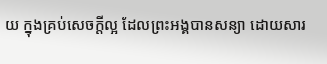យ ក្នុងគ្រប់សេចក្ដីល្អ ដែលព្រះអង្គបានសន្យា ដោយសារ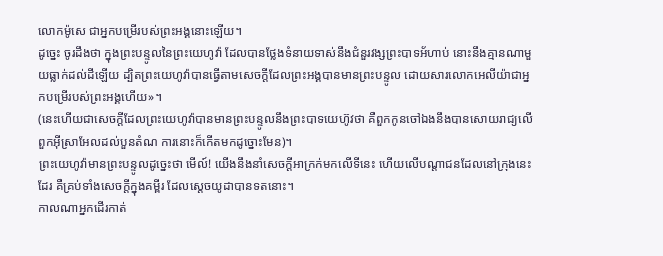លោកម៉ូសេ ជាអ្នកបម្រើរបស់ព្រះអង្គនោះឡើយ។
ដូច្នេះ ចូរដឹងថា ក្នុងព្រះបន្ទូលនៃព្រះយេហូវ៉ា ដែលបានថ្លែងទំនាយទាស់នឹងជំនួរវង្សព្រះបាទអ័ហាប់ នោះនឹងគ្មានណាមួយធ្លាក់ដល់ដីឡើយ ដ្បិតព្រះយេហូវ៉ាបានធ្វើតាមសេចក្ដីដែលព្រះអង្គបានមានព្រះបន្ទូល ដោយសារលោកអេលីយ៉ាជាអ្នកបម្រើរបស់ព្រះអង្គហើយ»។
(នេះហើយជាសេចក្ដីដែលព្រះយេហូវ៉ាបានមានព្រះបន្ទូលនឹងព្រះបាទយេហ៊ូវថា គឺពួកកូនចៅឯងនឹងបានសោយរាជ្យលើពួកអ៊ីស្រាអែលដល់បួនតំណ ការនោះក៏កើតមកដូច្នោះមែន)។
ព្រះយេហូវ៉ាមានព្រះបន្ទូលដូច្នេះថា មើល៍! យើងនឹងនាំសេចក្ដីអាក្រក់មកលើទីនេះ ហើយលើបណ្ដាជនដែលនៅក្រុងនេះដែរ គឺគ្រប់ទាំងសេចក្ដីក្នុងគម្ពីរ ដែលស្តេចយូដាបានទតនោះ។
កាលណាអ្នកដើរកាត់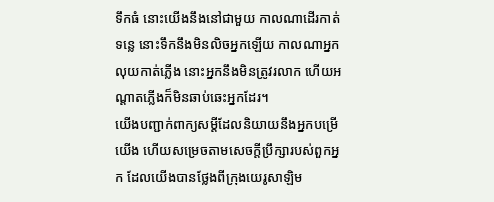ទឹកធំ នោះយើងនឹងនៅជាមួយ កាលណាដើរកាត់ទន្លេ នោះទឹកនឹងមិនលិចអ្នកឡើយ កាលណាអ្នកលុយកាត់ភ្លើង នោះអ្នកនឹងមិនត្រូវរលាក ហើយអណ្ដាតភ្លើងក៏មិនឆាប់ឆេះអ្នកដែរ។
យើងបញ្ជាក់ពាក្យសម្ដីដែលនិយាយនឹងអ្នកបម្រើយើង ហើយសម្រេចតាមសេចក្ដីប្រឹក្សារបស់ពួកអ្នក ដែលយើងបានថ្លែងពីក្រុងយេរូសាឡិម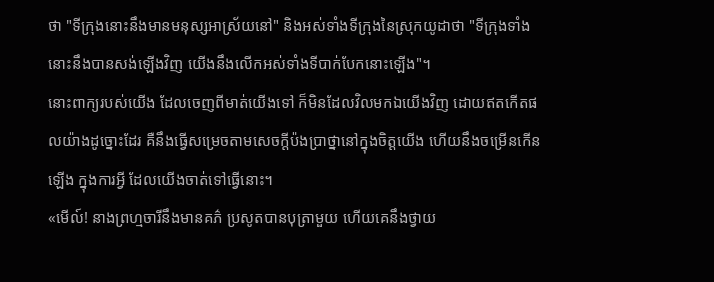ថា "ទីក្រុងនោះនឹងមានមនុស្សអាស្រ័យនៅ" និងអស់ទាំងទីក្រុងនៃស្រុកយូដាថា "ទីក្រុងទាំងនោះនឹងបានសង់ឡើងវិញ យើងនឹងលើកអស់ទាំងទីបាក់បែកនោះឡើង"។
នោះពាក្យរបស់យើង ដែលចេញពីមាត់យើងទៅ ក៏មិនដែលវិលមកឯយើងវិញ ដោយឥតកើតផលយ៉ាងដូច្នោះដែរ គឺនឹងធ្វើសម្រេចតាមសេចក្ដីប៉ងប្រាថ្នានៅក្នុងចិត្តយើង ហើយនឹងចម្រើនកើនឡើង ក្នុងការអ្វី ដែលយើងចាត់ទៅធ្វើនោះ។
«មើល៍! នាងព្រហ្មចារីនឹងមានគភ៌ ប្រសូតបានបុត្រាមួយ ហើយគេនឹងថ្វាយ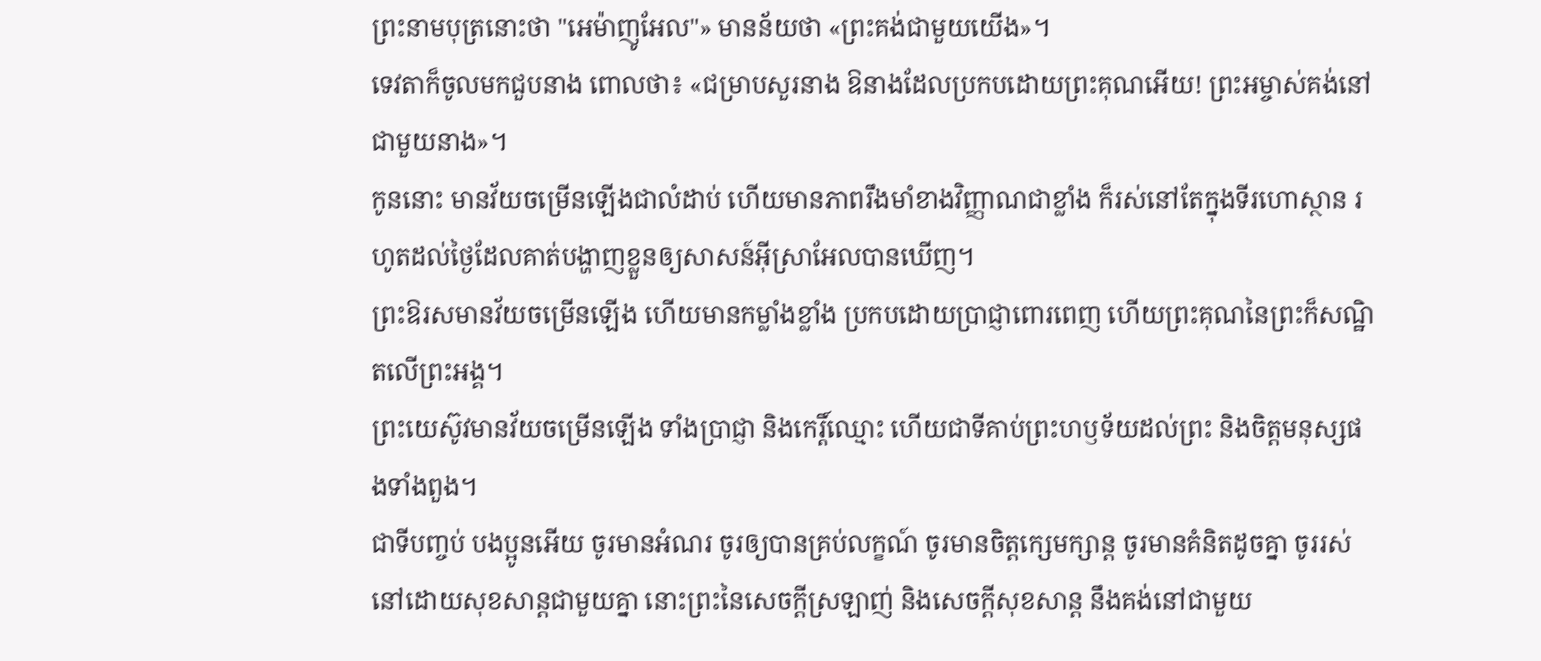ព្រះនាមបុត្រនោះថា "អេម៉ាញូអែល"» មានន័យថា «ព្រះគង់ជាមួយយើង»។
ទេវតាក៏ចូលមកជួបនាង ពោលថា៖ «ជម្រាបសួរនាង ឱនាងដែលប្រកបដោយព្រះគុណអើយ! ព្រះអម្ចាស់គង់នៅជាមួយនាង»។
កូននោះ មានវ័យចម្រើនឡើងជាលំដាប់ ហើយមានភាពរឹងមាំខាងវិញ្ញាណជាខ្លាំង ក៏រស់នៅតែក្នុងទីរហោស្ថាន រហូតដល់ថ្ងៃដែលគាត់បង្ហាញខ្លួនឲ្យសាសន៍អ៊ីស្រាអែលបានឃើញ។
ព្រះឱរសមានវ័យចម្រើនឡើង ហើយមានកម្លាំងខ្លាំង ប្រកបដោយប្រាជ្ញាពោរពេញ ហើយព្រះគុណនៃព្រះក៏សណ្ឋិតលើព្រះអង្គ។
ព្រះយេស៊ូវមានវ័យចម្រើនឡើង ទាំងប្រាជ្ញា និងកេរ្តិ៍ឈ្មោះ ហើយជាទីគាប់ព្រះហឫទ័យដល់ព្រះ និងចិត្តមនុស្សផងទាំងពួង។
ជាទីបញ្ចប់ បងប្អូនអើយ ចូរមានអំណរ ចូរឲ្យបានគ្រប់លក្ខណ៍ ចូរមានចិត្តក្សេមក្សាន្ត ចូរមានគំនិតដូចគ្នា ចូររស់នៅដោយសុខសាន្តជាមួយគ្នា នោះព្រះនៃសេចក្តីស្រឡាញ់ និងសេចក្តីសុខសាន្ត នឹងគង់នៅជាមួយ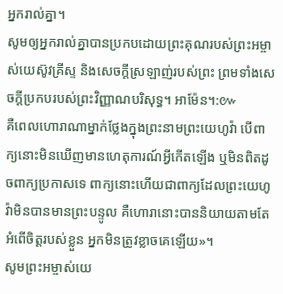អ្នករាល់គ្នា។
សូមឲ្យអ្នករាល់គ្នាបានប្រកបដោយព្រះគុណរបស់ព្រះអម្ចាស់យេស៊ូវគ្រីស្ទ និងសេចក្តីស្រឡាញ់របស់ព្រះ ព្រមទាំងសេចក្តីប្រកបរបស់ព្រះវិញ្ញាណបរិសុទ្ធ។ អាម៉ែន។:៚
គឺពេលហោរាណាម្នាក់ថ្លែងក្នុងព្រះនាមព្រះយេហូវ៉ា បើពាក្យនោះមិនឃើញមានហេតុការណ៍អ្វីកើតឡើង ឬមិនពិតដូចពាក្យប្រកាសទេ ពាក្យនោះហើយជាពាក្យដែលព្រះយេហូវ៉ាមិនបានមានព្រះបន្ទូល គឺហោរានោះបាននិយាយតាមតែអំពើចិត្តរបស់ខ្លួន អ្នកមិនត្រូវខ្លាចគេឡើយ»។
សូមព្រះអម្ចាស់យេ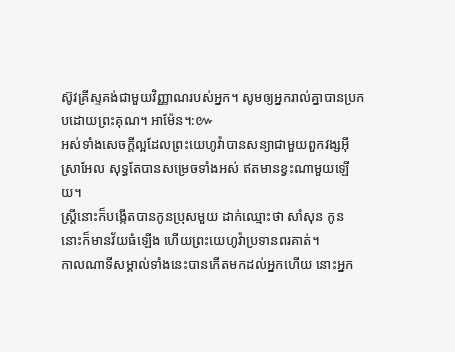ស៊ូវគ្រីស្ទគង់ជាមួយវិញ្ញាណរបស់អ្នក។ សូមឲ្យអ្នករាល់គ្នាបានប្រកបដោយព្រះគុណ។ អាម៉ែន។:៚
អស់ទាំងសេចក្ដីល្អដែលព្រះយេហូវ៉ាបានសន្យាជាមួយពួកវង្សអ៊ីស្រាអែល សុទ្ធតែបានសម្រេចទាំងអស់ ឥតមានខ្វះណាមួយឡើយ។
ស្ត្រីនោះក៏បង្កើតបានកូនប្រុសមួយ ដាក់ឈ្មោះថា សាំសុន កូននោះក៏មានវ័យធំឡើង ហើយព្រះយេហូវ៉ាប្រទានពរគាត់។
កាលណាទីសម្គាល់ទាំងនេះបានកើតមកដល់អ្នកហើយ នោះអ្នក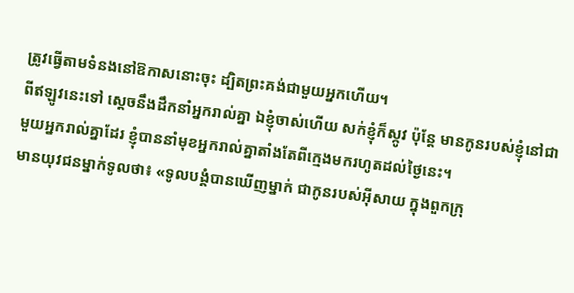ត្រូវធ្វើតាមទំនងនៅឱកាសនោះចុះ ដ្បិតព្រះគង់ជាមួយអ្នកហើយ។
ពីឥឡូវនេះទៅ ស្តេចនឹងដឹកនាំអ្នករាល់គ្នា ឯខ្ញុំចាស់ហើយ សក់ខ្ញុំក៏ស្កូវ ប៉ុន្តែ មានកូនរបស់ខ្ញុំនៅជាមួយអ្នករាល់គ្នាដែរ ខ្ញុំបាននាំមុខអ្នករាល់គ្នាតាំងតែពីក្មេងមករហូតដល់ថ្ងៃនេះ។
មានយុវជនម្នាក់ទូលថា៖ «ទូលបង្គំបានឃើញម្នាក់ ជាកូនរបស់អ៊ីសាយ ក្នុងពួកក្រុ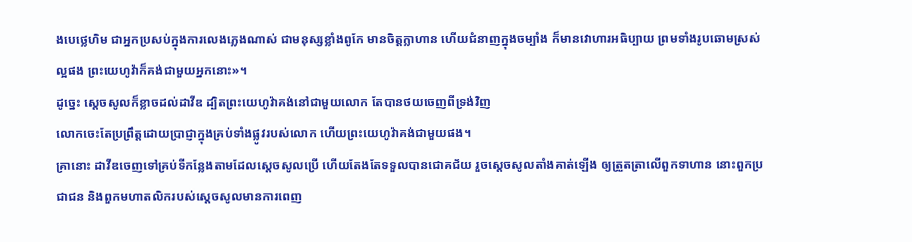ងបេថ្លេហិម ជាអ្នកប្រសប់ក្នុងការលេងភ្លេងណាស់ ជាមនុស្សខ្លាំងពូកែ មានចិត្តក្លាហាន ហើយជំនាញក្នុងចម្បាំង ក៏មានវោហារអធិប្បាយ ព្រមទាំងរូបឆោមស្រស់ល្អផង ព្រះយេហូវ៉ាក៏គង់ជាមួយអ្នកនោះ»។
ដូច្នេះ ស្ដេចសូលក៏ខ្លាចដល់ដាវីឌ ដ្បិតព្រះយេហូវ៉ាគង់នៅជាមួយលោក តែបានថយចេញពីទ្រង់វិញ
លោកចេះតែប្រព្រឹត្តដោយប្រាជ្ញាក្នុងគ្រប់ទាំងផ្លូវរបស់លោក ហើយព្រះយេហូវ៉ាគង់ជាមួយផង។
គ្រានោះ ដាវីឌចេញទៅគ្រប់ទីកន្លែងតាមដែលស្ដេចសូលប្រើ ហើយតែងតែទទួលបានជោគជ័យ រួចស្ដេចសូលតាំងគាត់ឡើង ឲ្យត្រួតត្រាលើពួកទាហាន នោះពួកប្រជាជន និងពួកមហាតលិករបស់ស្ដេចសូលមានការពេញ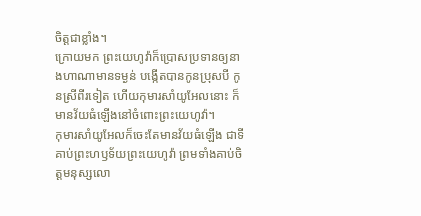ចិត្តជាខ្លាំង។
ក្រោយមក ព្រះយេហូវ៉ាក៏ប្រោសប្រទានឲ្យនាងហាណាមានទម្ងន់ បង្កើតបានកូនប្រុសបី កូនស្រីពីរទៀត ហើយកុមារសាំយូអែលនោះ ក៏មានវ័យធំឡើងនៅចំពោះព្រះយេហូវ៉ា។
កុមារសាំយូអែលក៏ចេះតែមានវ័យធំឡើង ជាទីគាប់ព្រះហឫទ័យព្រះយេហូវ៉ា ព្រមទាំងគាប់ចិត្តមនុស្សលោ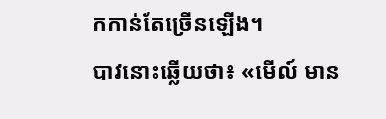កកាន់តែច្រើនឡើង។
បាវនោះឆ្លើយថា៖ «មើល៍ មាន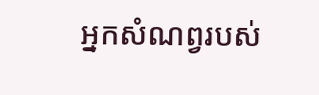អ្នកសំណព្វរបស់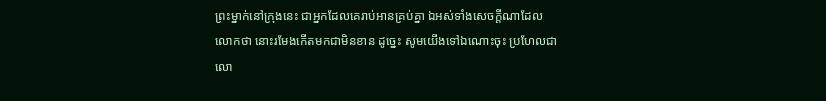ព្រះម្នាក់នៅក្រុងនេះ ជាអ្នកដែលគេរាប់អានគ្រប់គ្នា ឯអស់ទាំងសេចក្ដីណាដែលលោកថា នោះរមែងកើតមកជាមិនខាន ដូច្នេះ សូមយើងទៅឯណោះចុះ ប្រហែលជាលោ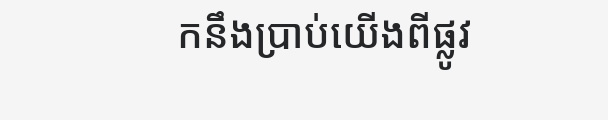កនឹងប្រាប់យើងពីផ្លូវ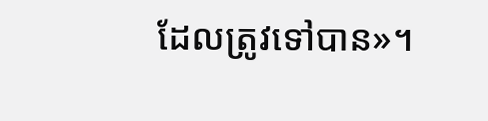ដែលត្រូវទៅបាន»។